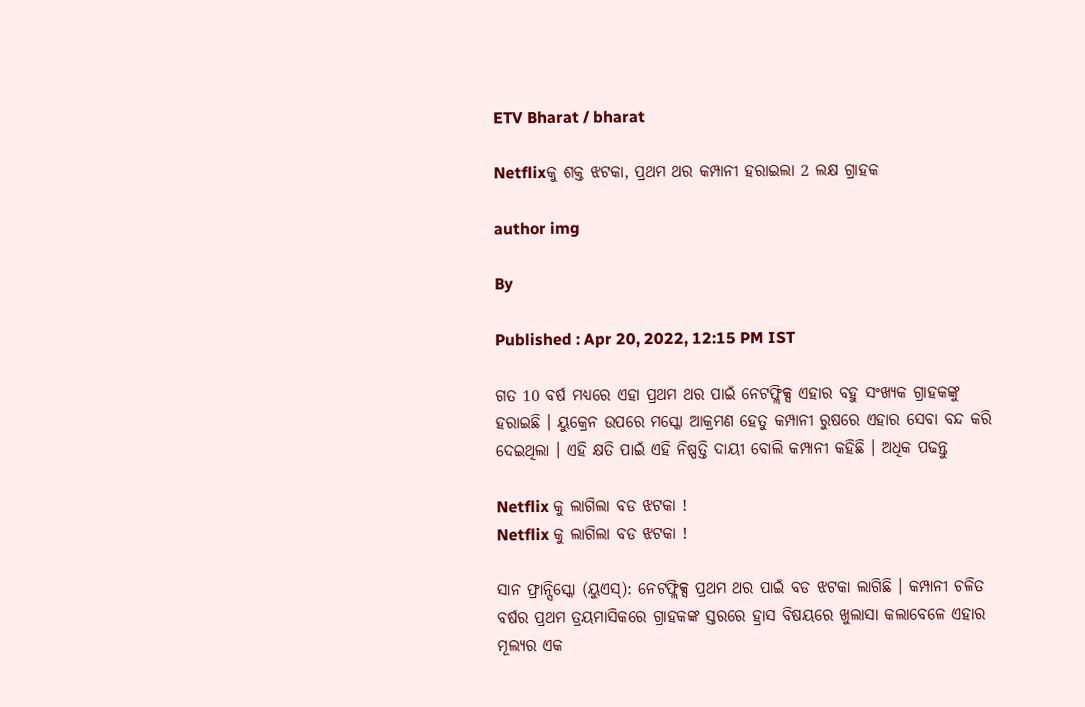ETV Bharat / bharat

Netflixକୁ ଶକ୍ତ ଝଟକା, ପ୍ରଥମ ଥର କମ୍ପାନୀ ହରାଇଲା 2 ଲକ୍ଷ ଗ୍ରାହକ

author img

By

Published : Apr 20, 2022, 12:15 PM IST

ଗତ 10 ବର୍ଷ ମଧ୍ୟରେ ଏହା ପ୍ରଥମ ଥର ପାଇଁ ନେଟଫ୍ଲିକ୍ସ ଏହାର ବହୁ ସଂଖ୍ୟକ ଗ୍ରାହକଙ୍କୁ ହରାଇଛି । ୟୁକ୍ରେନ ଉପରେ ମସ୍କୋ ଆକ୍ରମଣ ହେତୁ କମ୍ପାନୀ ରୁଷରେ ଏହାର ସେବା ବନ୍ଦ କରି ଦେଇଥିଲା । ଏହି କ୍ଷତି ପାଇଁ ଏହି ନିଷ୍ପତ୍ତି ଦାୟୀ ବୋଲି କମ୍ପାନୀ କହିଛି । ଅଧିକ ପଢନ୍ତୁ

Netflix କୁ ଲାଗିଲା ବଡ ଝଟକା !
Netflix କୁ ଲାଗିଲା ବଡ ଝଟକା !

ସାନ ଫ୍ରାନ୍ସିସ୍କୋ (ୟୁଏସ୍‌): ନେଟଫ୍ଲିକ୍ସ ପ୍ରଥମ ଥର ପାଇଁ ବଡ ଝଟକା ଲାଗିଛି । କମ୍ପାନୀ ଚଳିତ ବର୍ଷର ପ୍ରଥମ ତ୍ରୟମାସିକରେ ଗ୍ରାହକଙ୍କ ସ୍ତରରେ ହ୍ରାସ ବିଷୟରେ ଖୁଲାସା କଲାବେଳେ ଏହାର ମୂଲ୍ୟର ଏକ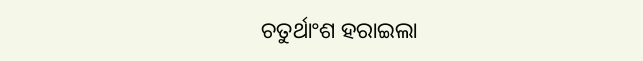ଚତୁର୍ଥାଂଶ ହରାଇଲା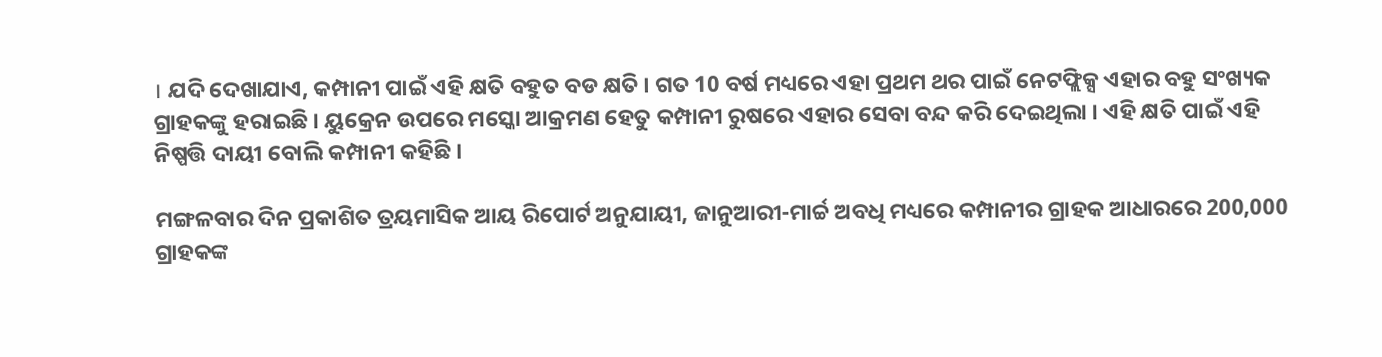। ଯଦି ଦେଖାଯାଏ, କମ୍ପାନୀ ପାଇଁ ଏହି କ୍ଷତି ବହୁତ ବଡ କ୍ଷତି । ଗତ 10 ବର୍ଷ ମଧ୍ୟରେ ଏହା ପ୍ରଥମ ଥର ପାଇଁ ନେଟଫ୍ଲିକ୍ସ ଏହାର ବହୁ ସଂଖ୍ୟକ ଗ୍ରାହକଙ୍କୁ ହରାଇଛି । ୟୁକ୍ରେନ ଉପରେ ମସ୍କୋ ଆକ୍ରମଣ ହେତୁ କମ୍ପାନୀ ରୁଷରେ ଏହାର ସେବା ବନ୍ଦ କରି ଦେଇଥିଲା । ଏହି କ୍ଷତି ପାଇଁ ଏହି ନିଷ୍ପତ୍ତି ଦାୟୀ ବୋଲି କମ୍ପାନୀ କହିଛି ।

ମଙ୍ଗଳବାର ଦିନ ପ୍ରକାଶିତ ତ୍ରୟମାସିକ ଆୟ ରିପୋର୍ଟ ଅନୁଯାୟୀ, ଜାନୁଆରୀ-ମାର୍ଚ୍ଚ ଅବଧି ମଧ୍ୟରେ କମ୍ପାନୀର ଗ୍ରାହକ ଆଧାରରେ 200,000 ଗ୍ରାହକଙ୍କ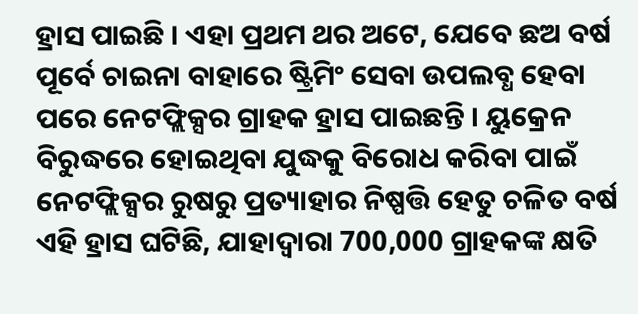ହ୍ରାସ ପାଇଛି । ଏହା ପ୍ରଥମ ଥର ଅଟେ, ଯେବେ ଛଅ ବର୍ଷ ପୂର୍ବେ ଚାଇନା ବାହାରେ ଷ୍ଟ୍ରିମିଂ ସେବା ଉପଲବ୍ଧ ହେବା ପରେ ନେଟଫ୍ଲିକ୍ସର ଗ୍ରାହକ ହ୍ରାସ ପାଇଛନ୍ତି । ୟୁକ୍ରେନ ବିରୁଦ୍ଧରେ ହୋଇଥିବା ଯୁଦ୍ଧକୁ ବିରୋଧ କରିବା ପାଇଁ ନେଟଫ୍ଲିକ୍ସର ରୁଷରୁ ପ୍ରତ୍ୟାହାର ନିଷ୍ପତ୍ତି ହେତୁ ଚଳିତ ବର୍ଷ ଏହି ହ୍ରାସ ଘଟିଛି, ଯାହାଦ୍ୱାରା 700,000 ଗ୍ରାହକଙ୍କ କ୍ଷତି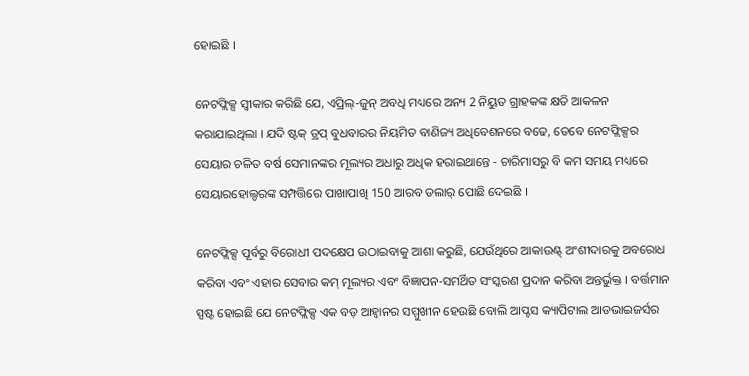ହୋଇଛି ।

ନେଟଫ୍ଲିକ୍ସ ସ୍ବୀକାର କରିଛି ଯେ, ଏପ୍ରିଲ୍-ଜୁନ୍ ଅବଧି ମଧ୍ୟରେ ଅନ୍ୟ 2 ନିୟୁତ ଗ୍ରାହକଙ୍କ କ୍ଷତି ଆକଳନ କରାଯାଇଥିଲା । ଯଦି ଷ୍ଟକ୍ ଡ୍ରପ୍ ବୁଧବାରର ନିୟମିତ ବାଣିଜ୍ୟ ଅଧିବେଶନରେ ବଢେ, ତେବେ ନେଟଫ୍ଲିକ୍ସର ସେୟାର ଚଳିତ ବର୍ଷ ସେମାନଙ୍କର ମୂଲ୍ୟର ଅଧାରୁ ଅଧିକ ହରାଇଥାନ୍ତେ - ଚାରିମାସରୁ ବି କମ ସମୟ ମଧ୍ୟରେ ସେୟାରହୋଲ୍ଡରଙ୍କ ସମ୍ପତ୍ତିରେ ପାଖାପାଖି 150 ଆରବ ଡଲାର୍ ପୋଛି ଦେଇଛି ।

ନେଟଫ୍ଲିକ୍ସ ପୂର୍ବରୁ ବିରୋଧୀ ପଦକ୍ଷେପ ଉଠାଇବାକୁ ଆଶା କରୁଛି, ଯେଉଁଥିରେ ଆକାଉଣ୍ଟ୍ ଅଂଶୀଦାରକୁ ଅବରୋଧ କରିବା ଏବଂ ଏହାର ସେବାର କମ୍ ମୂଲ୍ୟର ଏବଂ ବିଜ୍ଞାପନ-ସମର୍ଥିତ ସଂସ୍କରଣ ପ୍ରଦାନ କରିବା ଅନ୍ତର୍ଭୁକ୍ତ । ବର୍ତ୍ତମାନ ସ୍ପଷ୍ଟ ହୋଇଛି ଯେ ନେଟଫ୍ଲିକ୍ସ ଏକ ବଡ଼ ଆହ୍ବାନର ସମ୍ମୁଖୀନ ହେଉଛି ବୋଲି ଆପ୍ଟସ କ୍ୟାପିଟାଲ ଆଡଭାଇଜର୍ସର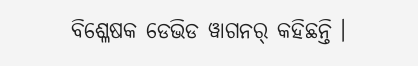ବିଶ୍ଳେଷକ ଡେଭିଡ ୱାଗନର୍ କହିଛନ୍ତି ।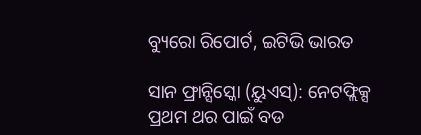ବ୍ୟୁରୋ ରିପୋର୍ଟ, ଇଟିଭି ଭାରତ

ସାନ ଫ୍ରାନ୍ସିସ୍କୋ (ୟୁଏସ୍‌): ନେଟଫ୍ଲିକ୍ସ ପ୍ରଥମ ଥର ପାଇଁ ବଡ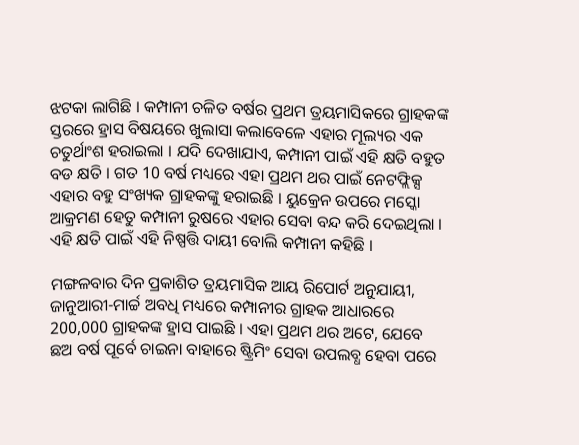ଝଟକା ଲାଗିଛି । କମ୍ପାନୀ ଚଳିତ ବର୍ଷର ପ୍ରଥମ ତ୍ରୟମାସିକରେ ଗ୍ରାହକଙ୍କ ସ୍ତରରେ ହ୍ରାସ ବିଷୟରେ ଖୁଲାସା କଲାବେଳେ ଏହାର ମୂଲ୍ୟର ଏକ ଚତୁର୍ଥାଂଶ ହରାଇଲା । ଯଦି ଦେଖାଯାଏ, କମ୍ପାନୀ ପାଇଁ ଏହି କ୍ଷତି ବହୁତ ବଡ କ୍ଷତି । ଗତ 10 ବର୍ଷ ମଧ୍ୟରେ ଏହା ପ୍ରଥମ ଥର ପାଇଁ ନେଟଫ୍ଲିକ୍ସ ଏହାର ବହୁ ସଂଖ୍ୟକ ଗ୍ରାହକଙ୍କୁ ହରାଇଛି । ୟୁକ୍ରେନ ଉପରେ ମସ୍କୋ ଆକ୍ରମଣ ହେତୁ କମ୍ପାନୀ ରୁଷରେ ଏହାର ସେବା ବନ୍ଦ କରି ଦେଇଥିଲା । ଏହି କ୍ଷତି ପାଇଁ ଏହି ନିଷ୍ପତ୍ତି ଦାୟୀ ବୋଲି କମ୍ପାନୀ କହିଛି ।

ମଙ୍ଗଳବାର ଦିନ ପ୍ରକାଶିତ ତ୍ରୟମାସିକ ଆୟ ରିପୋର୍ଟ ଅନୁଯାୟୀ, ଜାନୁଆରୀ-ମାର୍ଚ୍ଚ ଅବଧି ମଧ୍ୟରେ କମ୍ପାନୀର ଗ୍ରାହକ ଆଧାରରେ 200,000 ଗ୍ରାହକଙ୍କ ହ୍ରାସ ପାଇଛି । ଏହା ପ୍ରଥମ ଥର ଅଟେ, ଯେବେ ଛଅ ବର୍ଷ ପୂର୍ବେ ଚାଇନା ବାହାରେ ଷ୍ଟ୍ରିମିଂ ସେବା ଉପଲବ୍ଧ ହେବା ପରେ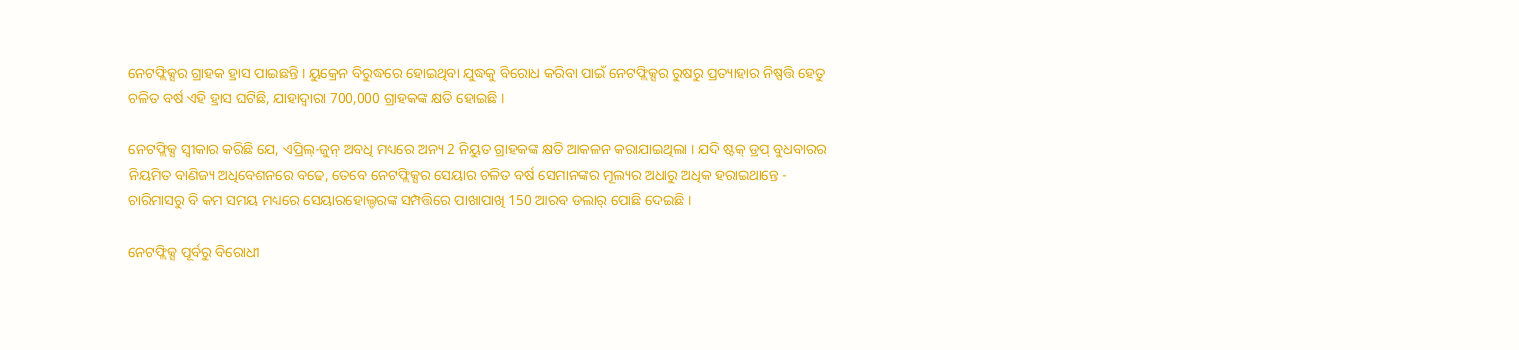ନେଟଫ୍ଲିକ୍ସର ଗ୍ରାହକ ହ୍ରାସ ପାଇଛନ୍ତି । ୟୁକ୍ରେନ ବିରୁଦ୍ଧରେ ହୋଇଥିବା ଯୁଦ୍ଧକୁ ବିରୋଧ କରିବା ପାଇଁ ନେଟଫ୍ଲିକ୍ସର ରୁଷରୁ ପ୍ରତ୍ୟାହାର ନିଷ୍ପତ୍ତି ହେତୁ ଚଳିତ ବର୍ଷ ଏହି ହ୍ରାସ ଘଟିଛି, ଯାହାଦ୍ୱାରା 700,000 ଗ୍ରାହକଙ୍କ କ୍ଷତି ହୋଇଛି ।

ନେଟଫ୍ଲିକ୍ସ ସ୍ବୀକାର କରିଛି ଯେ, ଏପ୍ରିଲ୍-ଜୁନ୍ ଅବଧି ମଧ୍ୟରେ ଅନ୍ୟ 2 ନିୟୁତ ଗ୍ରାହକଙ୍କ କ୍ଷତି ଆକଳନ କରାଯାଇଥିଲା । ଯଦି ଷ୍ଟକ୍ ଡ୍ରପ୍ ବୁଧବାରର ନିୟମିତ ବାଣିଜ୍ୟ ଅଧିବେଶନରେ ବଢେ, ତେବେ ନେଟଫ୍ଲିକ୍ସର ସେୟାର ଚଳିତ ବର୍ଷ ସେମାନଙ୍କର ମୂଲ୍ୟର ଅଧାରୁ ଅଧିକ ହରାଇଥାନ୍ତେ - ଚାରିମାସରୁ ବି କମ ସମୟ ମଧ୍ୟରେ ସେୟାରହୋଲ୍ଡରଙ୍କ ସମ୍ପତ୍ତିରେ ପାଖାପାଖି 150 ଆରବ ଡଲାର୍ ପୋଛି ଦେଇଛି ।

ନେଟଫ୍ଲିକ୍ସ ପୂର୍ବରୁ ବିରୋଧୀ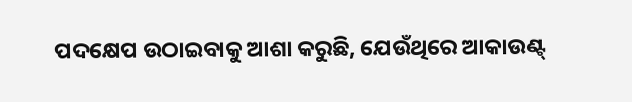ପଦକ୍ଷେପ ଉଠାଇବାକୁ ଆଶା କରୁଛି, ଯେଉଁଥିରେ ଆକାଉଣ୍ଟ୍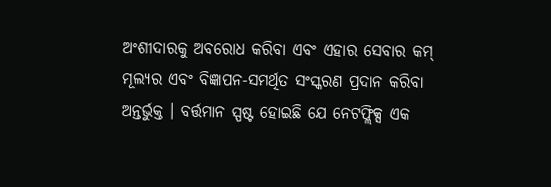ଅଂଶୀଦାରକୁ ଅବରୋଧ କରିବା ଏବଂ ଏହାର ସେବାର କମ୍ ମୂଲ୍ୟର ଏବଂ ବିଜ୍ଞାପନ-ସମର୍ଥିତ ସଂସ୍କରଣ ପ୍ରଦାନ କରିବା ଅନ୍ତର୍ଭୁକ୍ତ । ବର୍ତ୍ତମାନ ସ୍ପଷ୍ଟ ହୋଇଛି ଯେ ନେଟଫ୍ଲିକ୍ସ ଏକ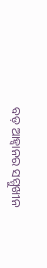ବଡ଼ ଆହ୍ବାନର ସମ୍ମୁଖୀନ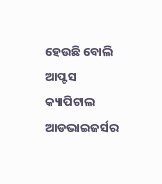ହେଉଛି ବୋଲି ଆପ୍ଟସ କ୍ୟାପିଟାଲ ଆଡଭାଇଜର୍ସର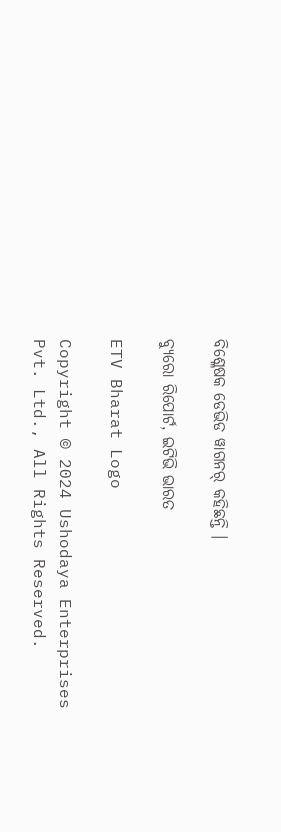ବିଶ୍ଳେଷକ ଡେଭିଡ ୱାଗନର୍ କହିଛନ୍ତି ।

ବ୍ୟୁରୋ ରିପୋର୍ଟ, ଇଟିଭି ଭାରତ

ETV Bharat Logo

Copyright © 2024 Ushodaya Enterprises Pvt. Ltd., All Rights Reserved.